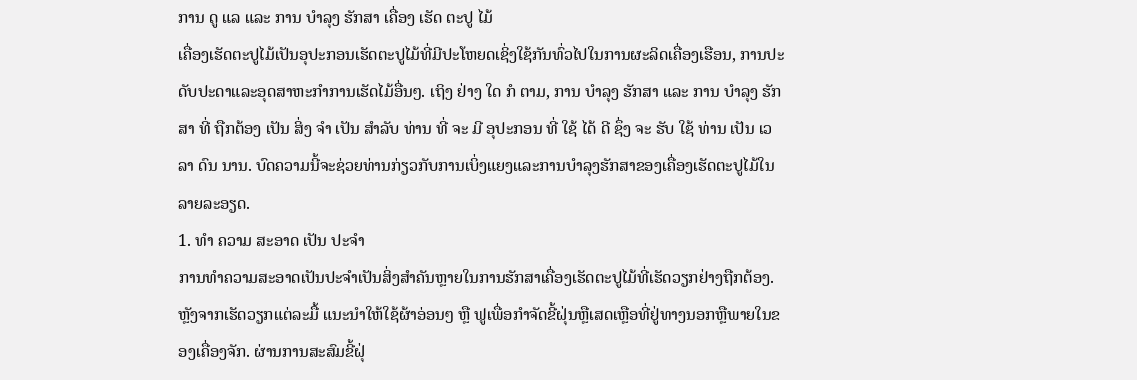ການ ດູ ແລ ແລະ ການ ບໍາລຸງ ຮັກສາ ເຄື່ອງ ເຮັດ ຕະປູ ໄມ້
ເຄື່ອງເຮັດຕະປູໄມ້ເປັນອຸປະກອນເຮັດຕະປູໄມ້ທີ່ມີປະໂຫຍດເຊິ່ງໃຊ້ກັນທົ່ວໄປໃນການຜະລິດເຄື່ອງເຮືອນ, ການປະດັບປະດາແລະອຸດສາຫະກໍາການເຮັດໄມ້ອື່ນໆ. ເຖິງ ຢ່າງ ໃດ ກໍ ຕາມ, ການ ບໍາລຸງ ຮັກສາ ແລະ ການ ບໍາລຸງ ຮັກສາ ທີ່ ຖືກຕ້ອງ ເປັນ ສິ່ງ ຈໍາ ເປັນ ສໍາລັບ ທ່ານ ທີ່ ຈະ ມີ ອຸປະກອນ ທີ່ ໃຊ້ ໄດ້ ດີ ຊຶ່ງ ຈະ ຮັບ ໃຊ້ ທ່ານ ເປັນ ເວລາ ດົນ ນານ. ບົດຄວາມນີ້ຈະຊ່ວຍທ່ານກ່ຽວກັບການເບິ່ງແຍງແລະການບໍາລຸງຮັກສາຂອງເຄື່ອງເຮັດຕະປູໄມ້ໃນລາຍລະອຽດ.
1. ທໍາ ຄວາມ ສະອາດ ເປັນ ປະຈໍາ
ການທໍາຄວາມສະອາດເປັນປະຈໍາເປັນສິ່ງສໍາຄັນຫຼາຍໃນການຮັກສາເຄື່ອງເຮັດຕະປູໄມ້ທີ່ເຮັດວຽກຢ່າງຖືກຕ້ອງ. ຫຼັງຈາກເຮັດວຽກແຕ່ລະມື້ ແນະນໍາໃຫ້ໃຊ້ຜ້າອ່ອນໆ ຫຼື ຟູເພື່ອກໍາຈັດຂີ້ຝຸ່ນຫຼືເສດເຫຼືອທີ່ຢູ່ທາງນອກຫຼືພາຍໃນຂອງເຄື່ອງຈັກ. ຜ່ານການສະສົມຂີ້ຝຸ່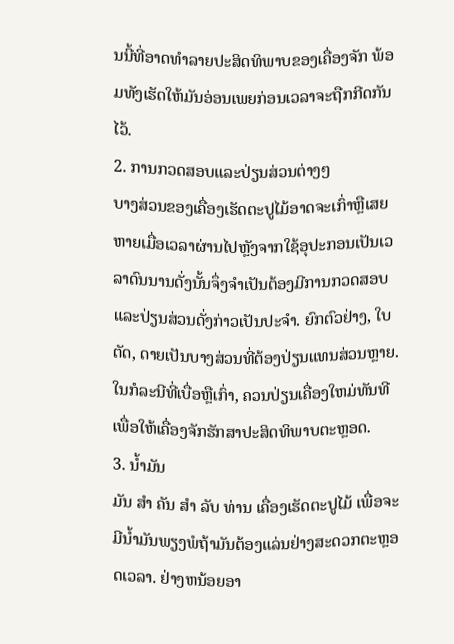ນນີ້ທີ່ອາດທໍາລາຍປະສິດທິພາບຂອງເຄື່ອງຈັກ ພ້ອມທັງເຮັດໃຫ້ມັນອ່ອນເພຍກ່ອນເວລາຈະຖືກກີດກັນໄວ້.
2. ການກວດສອບແລະປ່ຽນສ່ວນຕ່າງໆ
ບາງສ່ວນຂອງເຄື່ອງເຮັດຕະປູໄມ້ອາດຈະເກົ່າຫຼືເສຍຫາຍເມື່ອເວລາຜ່ານໄປຫຼັງຈາກໃຊ້ອຸປະກອນເປັນເວລາດົນນານດັ່ງນັ້ນຈຶ່ງຈໍາເປັນຕ້ອງມີການກວດສອບແລະປ່ຽນສ່ວນດັ່ງກ່າວເປັນປະຈໍາ. ຍົກຕົວຢ່າງ, ໃບຕັດ, ດາຍເປັນບາງສ່ວນທີ່ຕ້ອງປ່ຽນແທນສ່ວນຫຼາຍ. ໃນກໍລະນີທີ່ເບື່ອຫຼືເກົ່າ, ຄວນປ່ຽນເຄື່ອງໃຫມ່ທັນທີເພື່ອໃຫ້ເຄື່ອງຈັກຮັກສາປະສິດທິພາບຕະຫຼອດ.
3. ນ້ຳມັນ
ມັນ ສໍາ ຄັນ ສໍາ ລັບ ທ່ານ ເຄື່ອງເຮັດຕະປູໄມ້ ເພື່ອຈະມີນໍ້າມັນພຽງພໍຖ້າມັນຕ້ອງແລ່ນຢ່າງສະດວກຕະຫຼອດເວລາ. ຢ່າງຫນ້ອຍອາ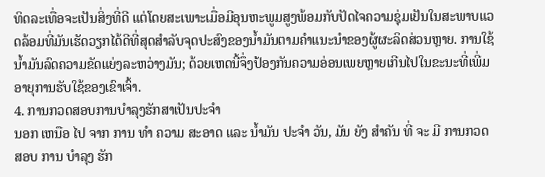ທິດລະເທື່ອຈະເປັນສິ່ງທີ່ດີ ແຕ່ໂດຍສະເພາະເມື່ອມີອຸນຫະພູມສູງພ້ອມກັບປັດໄຈຄວາມຊຸ່ມເຢັນໃນສະພາບແວດລ້ອມທີ່ມັນເຮັດວຽກໄດ້ດີທີ່ສຸດສໍາລັບຈຸດປະສົງຂອງນໍ້າມັນຕາມຄໍາແນະນໍາຂອງຜູ້ຜະລິດສ່ວນຫຼາຍ. ການໃຊ້ນໍ້າມັນລົດຄວາມຂັດແຍ່ງລະຫວ່າງມັນ; ດ້ວຍເຫດນີ້ຈຶ່ງປ້ອງກັນຄວາມອ່ອນເພຍຫຼາຍເກີນໄປໃນຂະນະທີ່ເພີ່ມອາຍຸການຮັບໃຊ້ຂອງເຂົາເຈົ້າ.
4. ການກວດສອບການບໍາລຸງຮັກສາເປັນປະຈໍາ
ນອກ ເຫນືອ ໄປ ຈາກ ການ ທໍາ ຄວາມ ສະອາດ ແລະ ນ້ຳມັນ ປະຈໍາ ວັນ, ມັນ ຍັງ ສໍາຄັນ ທີ່ ຈະ ມີ ການກວດ ສອບ ການ ບໍາລຸງ ຮັກ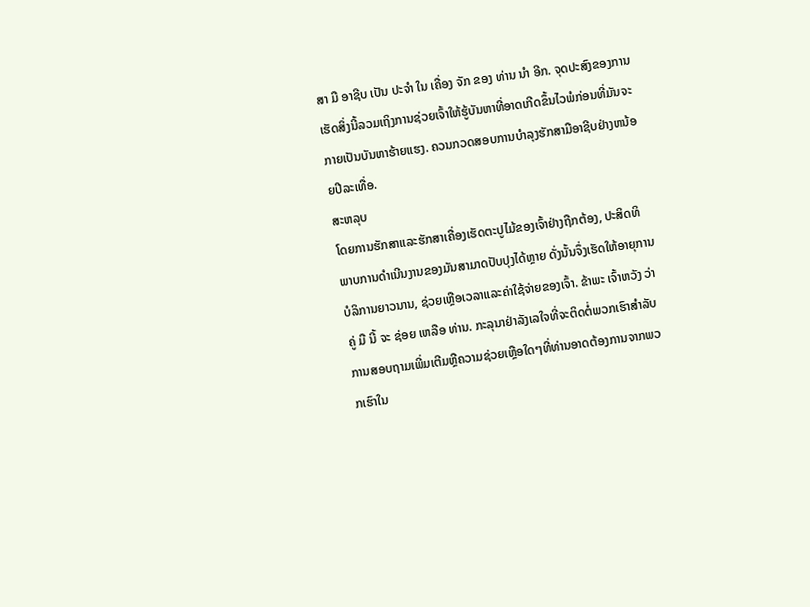ສາ ມື ອາຊີບ ເປັນ ປະຈໍາ ໃນ ເຄື່ອງ ຈັກ ຂອງ ທ່ານ ນໍາ ອີກ. ຈຸດປະສົງຂອງການເຮັດສິ່ງນີ້ລວມເຖິງການຊ່ວຍເຈົ້າໃຫ້ຮູ້ບັນຫາທີ່ອາດເກີດຂຶ້ນໄວພໍກ່ອນທີ່ມັນຈະກາຍເປັນບັນຫາຮ້າຍແຮງ. ຄວນກວດສອບການບໍາລຸງຮັກສາມືອາຊີບຢ່າງຫນ້ອຍປີລະເທື່ອ.
ສະຫລຸບ
ໂດຍການຮັກສາແລະຮັກສາເຄື່ອງເຮັດຕະປູໄມ້ຂອງເຈົ້າຢ່າງຖືກຕ້ອງ, ປະສິດທິພາບການດໍາເນີນງານຂອງມັນສາມາດປັບປຸງໄດ້ຫຼາຍ ດັ່ງນັ້ນຈຶ່ງເຮັດໃຫ້ອາຍຸການບໍລິການຍາວນານ, ຊ່ວຍເຫຼືອເວລາແລະຄ່າໃຊ້ຈ່າຍຂອງເຈົ້າ. ຂ້າພະ ເຈົ້າຫວັງ ວ່າ ຄູ່ ມື ນີ້ ຈະ ຊ່ອຍ ເຫລືອ ທ່ານ. ກະລຸນາຢ່າລັງເລໃຈທີ່ຈະຕິດຕໍ່ພວກເຮົາສໍາລັບການສອບຖາມເພີ່ມເຕີມຫຼືຄວາມຊ່ວຍເຫຼືອໃດໆທີ່ທ່ານອາດຕ້ອງການຈາກພວກເຮົາໃນ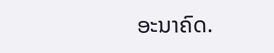ອະນາຄົດ.